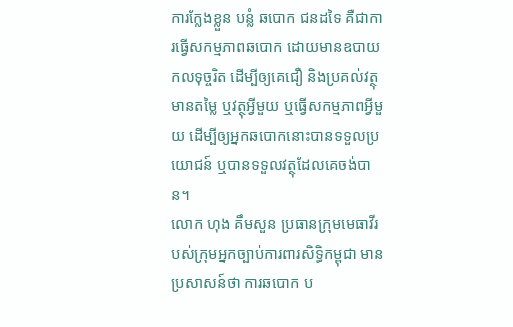ការក្លែងខ្លួន បន្លំ ឆបោក ជនដទៃ គឺជាការធ្វើសកម្មភាពឆបោក ដោយមានឧបាយកលទុច្ចរិត ដើម្បីឲ្យគេជឿ និងប្រគល់វត្ថុមានតម្លៃ ឬវត្ថុអ្វីមួយ ឬធ្វើសកម្មភាពអ្វីមួយ ដើម្បីឲ្យអ្នកឆបោកនោះបានទទួលប្រយោជន៍ ឬបានទទួលវត្ថុដែលគេចង់បាន។
លោក ហុង គឹមសួន ប្រធានក្រុមមេធាវីរបស់ក្រុមអ្នកច្បាប់ការពារសិទ្ធិកម្ពុជា មានប្រសាសន៍ថា ការឆបោក ប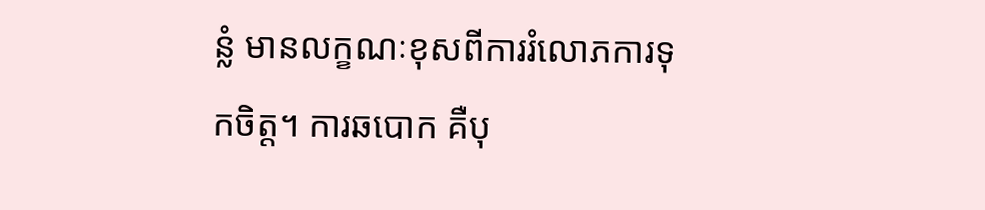ន្លំ មានលក្ខណៈខុសពីការរំលោភការទុកចិត្ត។ ការឆបោក គឺបុ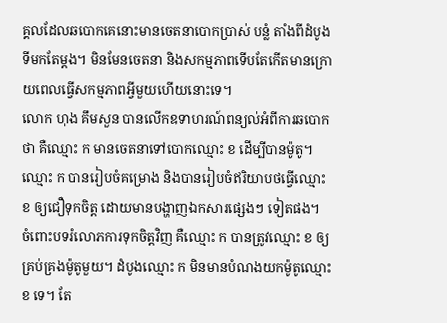គ្គលដែលឆបោកគេនោះមានចេតនាបោកប្រាស់ បន្លំ តាំងពីដំបូងទីមកតែម្ដង។ មិនមែនចេតនា និងសកម្មភាពទើបតែកើតមានក្រោយពេលធ្វើសកម្មភាពអ្វីមួយហើយនោះទេ។
លោក ហុង គឹមសួន បានលើកឧទាហរណ៍ពន្យល់អំពីការឆបោកថា គឺឈ្មោះ ក មានចេតនាទៅបោកឈ្មោះ ខ ដើម្បីបានម៉ូតូ។ ឈ្មោះ ក បានរៀបចំគម្រោង និងបានរៀបចំឥរិយាបថធ្វើឈ្មោះ ខ ឲ្យជឿទុកចិត្ត ដោយមានបង្ហាញឯកសារផ្សេងៗ ទៀតផង។
ចំពោះបទរំលោភការទុកចិត្តវិញ គឺឈ្មោះ ក បានត្រូវឈ្មោះ ខ ឲ្យគ្រប់គ្រងម៉ូតូមួយ។ ដំបូងឈ្មោះ ក មិនមានបំណងយកម៉ូតូឈ្មោះ ខ ទេ។ តែ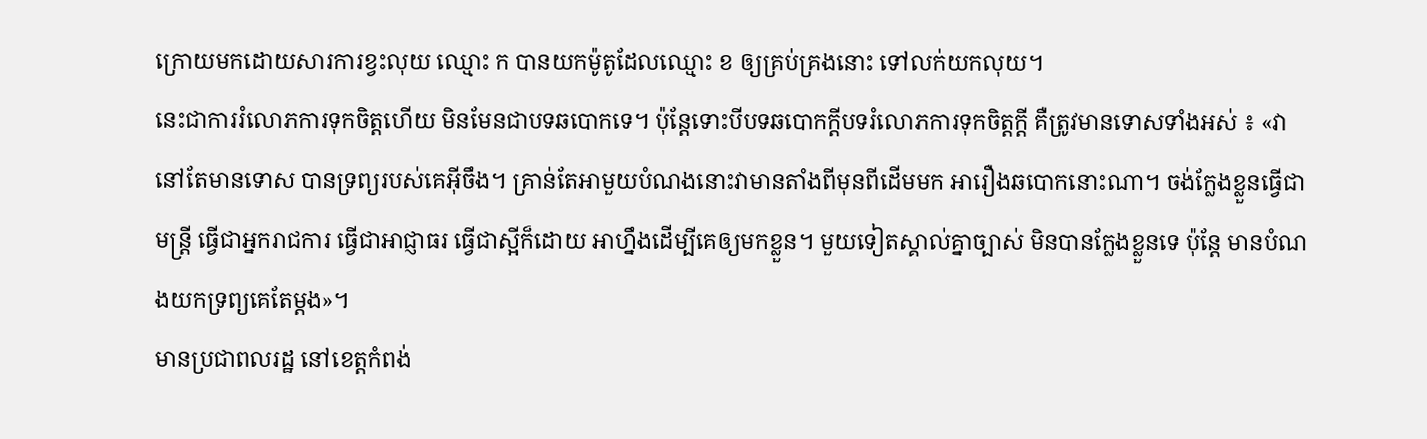ក្រោយមកដោយសារការខ្វះលុយ ឈ្មោះ ក បានយកម៉ូតូដែលឈ្មោះ ខ ឲ្យគ្រប់គ្រងនោះ ទៅលក់យកលុយ។
នេះជាការរំលោភការទុកចិត្តហើយ មិនមែនជាបទឆបោកទេ។ ប៉ុន្តែទោះបីបទឆបោកក្ដីបទរំលោភការទុកចិត្តក្ដី គឺត្រូវមានទោសទាំងអស់ ៖ «វានៅតែមានទោស បានទ្រព្យរបស់គេអ៊ីចឹង។ គ្រាន់តែអាមួយបំណងនោះវាមានតាំងពីមុនពីដើមមក អារឿងឆបោកនោះណា។ ចង់ក្លែងខ្លួនធ្វើជាមន្ត្រី ធ្វើជាអ្នករាជការ ធ្វើជាអាជ្ញាធរ ធ្វើជាស្អីក៏ដោយ អាហ្នឹងដើម្បីគេឲ្យមកខ្លួន។ មួយទៀតស្គាល់គ្នាច្បាស់ មិនបានក្លែងខ្លួនទេ ប៉ុន្តែ មានបំណងយកទ្រព្យគេតែម្ដង»។
មានប្រជាពលរដ្ឋ នៅខេត្តកំពង់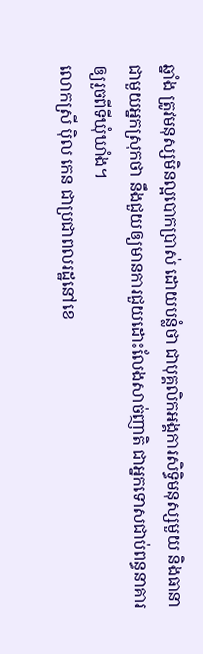ឆ្នាំង ត្រូវមនុស្សមិនល្អបោកប្រាស់ ដោយបន្លំថា ជាបុគ្គលិកអង្គការសិទ្ធិមនុស្សមួយ និងធានាជាមួយអ្នកស្រុកថា នឹងជួយឲ្យមានការជួយដោះលែងសាច់ញាតិ ជាអ្នកទោសជាប់ពន្ធនាគារឲ្យរួចពីទីឃុំឃាំង។
លោកស្រី ប៉ិល កេន ជាប្រជាពលរដ្ឋនៅខេ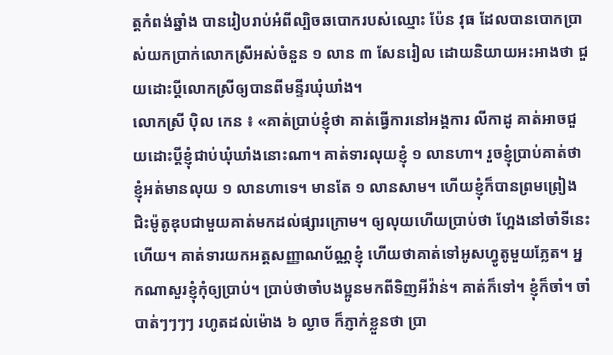ត្តកំពង់ឆ្នាំង បានរៀបរាប់អំពីល្បិចឆបោករបស់ឈ្មោះ ប៉ែន វុធ ដែលបានបោកប្រាស់យកប្រាក់លោកស្រីអស់ចំនួន ១ លាន ៣ សែនរៀល ដោយនិយាយអះអាងថា ជួយដោះប្ដីលោកស្រីឲ្យបានពីមន្ទីរឃុំឃាំង។
លោកស្រី ប៉ិល កេន ៖ «គាត់ប្រាប់ខ្ញុំថា គាត់ធ្វើការនៅអង្គការ លីកាដូ គាត់អាចជួយដោះប្ដីខ្ញុំជាប់ឃុំឃាំងនោះណា។ គាត់ទារលុយខ្ញុំ ១ លានហា។ រួចខ្ញុំប្រាប់គាត់ថា ខ្ញុំអត់មានលុយ ១ លានហាទេ។ មានតែ ១ លានសាម។ ហើយខ្ញុំក៏បានព្រមព្រៀងជិះម៉ូតូឌុបជាមួយគាត់មកដល់ផ្សារក្រោម។ ឲ្យលុយហើយប្រាប់ថា ហ្អែងនៅចាំទីនេះហើយ។ គាត់ទារយកអត្តសញ្ញាណប័ណ្ណខ្ញុំ ហើយថាគាត់ទៅអូសហ្វូតូមួយភ្លែត។ អ្នកណាសួរខ្ញុំកុំឲ្យប្រាប់។ ប្រាប់ថាចាំបងប្អូនមកពីទិញអីវ៉ាន់។ គាត់ក៏ទៅ។ ខ្ញុំក៏ចាំ។ ចាំបាត់ៗៗៗៗ រហូតដល់ម៉ោង ៦ ល្ងាច ក៏ភ្ញាក់ខ្លួនថា ប្រា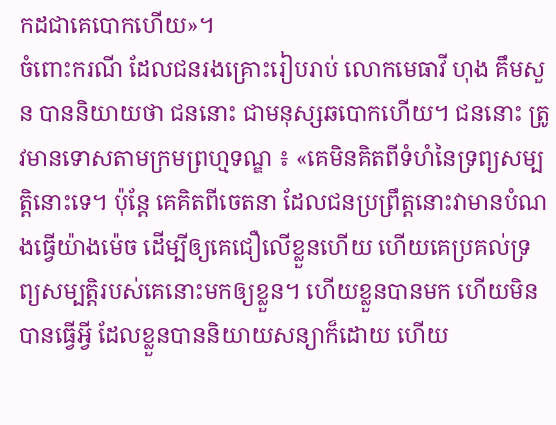កដជាគេបោកហើយ»។
ចំពោះករណី ដែលជនរងគ្រោះរៀបរាប់ លោកមេធាវី ហុង គឹមសួន បាននិយាយថា ជននោះ ជាមនុស្សឆបោកហើយ។ ជននោះ ត្រូវមានទោសតាមក្រមព្រហ្មទណ្ឌ ៖ «គេមិនគិតពីទំហំនៃទ្រព្យសម្បត្តិនោះទេ។ ប៉ុន្តែ គេគិតពីចេតនា ដែលជនប្រព្រឹត្តនោះវាមានបំណងធ្វើយ៉ាងម៉េច ដើម្បីឲ្យគេជឿលើខ្លួនហើយ ហើយគេប្រគល់ទ្រព្យសម្បត្តិរបស់គេនោះមកឲ្យខ្លួន។ ហើយខ្លួនបានមក ហើយមិនបានធ្វើអ្វី ដែលខ្លួនបាននិយាយសន្យាក៏ដោយ ហើយ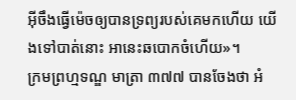អ៊ីចឹងធ្វើម៉េចឲ្យបានទ្រព្យរបស់គេមកហើយ យើងទៅបាត់នោះ អានេះឆបោកចំហើយ»។
ក្រមព្រហ្មទណ្ឌ មាត្រា ៣៧៧ បានចែងថា អំ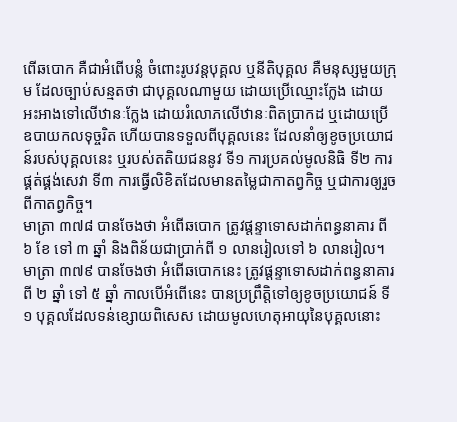ពើឆបោក គឺជាអំពើបន្លំ ចំពោះរូបវន្តបុគ្គល ឬនីតិបុគ្គល គឺមនុស្សមួយក្រុម ដែលច្បាប់សន្មតថា ជាបុគ្គលណាមួយ ដោយប្រើឈ្មោះក្លែង ដោយអះអាងទៅលើឋានៈក្លែង ដោយរំលោភលើឋានៈពិតប្រាកដ ឬដោយប្រើឧបាយកលទុច្ចរិត ហើយបានទទួលពីបុគ្គលនេះ ដែលនាំឲ្យខូចប្រយោជន៍របស់បុគ្គលនេះ ឬរបស់តតិយជននូវ ទី១ ការប្រគល់មូលនិធិ ទី២ ការផ្គត់ផ្គង់សេវា ទី៣ ការធ្វើលិខិតដែលមានតម្លៃជាកាតព្វកិច្ច ឬជាការឲ្យរួចពីកាតព្វកិច្ច។
មាត្រា ៣៧៨ បានចែងថា អំពើឆបោក ត្រូវផ្ដន្ទាទោសដាក់ពន្ធនាគារ ពី ៦ ខែ ទៅ ៣ ឆ្នាំ និងពិន័យជាប្រាក់ពី ១ លានរៀលទៅ ៦ លានរៀល។
មាត្រា ៣៧៩ បានចែងថា អំពើឆបោកនេះ ត្រូវផ្ដន្ទាទោសដាក់ពន្ធនាគារ ពី ២ ឆ្នាំ ទៅ ៥ ឆ្នាំ កាលបើអំពើនេះ បានប្រព្រឹត្តិទៅឲ្យខូចប្រយោជន៍ ទី១ បុគ្គលដែលទន់ខ្សោយពិសេស ដោយមូលហេតុអាយុនៃបុគ្គលនោះ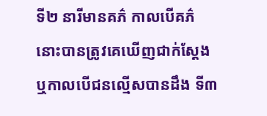ទី២ នារីមានគភ៌ កាលបើគភ៌នោះបានត្រូវគេឃើញជាក់ស្ដែង ឬកាលបើជនល្មើសបានដឹង ទី៣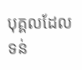បុគ្គលដែលទន់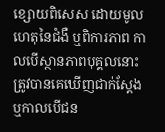ខ្សោយពិសេស ដោយមូលហេតុនៃជំងឺ ឬពិការភាព កាលបើស្ថានភាពបុគ្គលនោះ ត្រូវបានគេឃើញជាក់ស្ដែង ឬកាលបើជន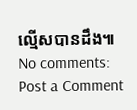ល្មើសបានដឹង៕
No comments:
Post a Comment